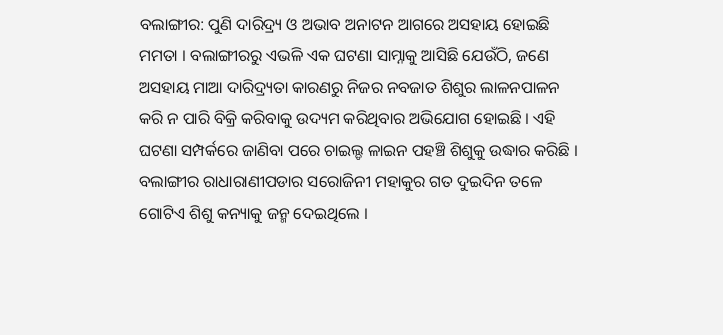ବଲାଙ୍ଗୀର: ପୁଣି ଦାରିଦ୍ର୍ୟ ଓ ଅଭାବ ଅନାଟନ ଆଗରେ ଅସହାୟ ହୋଇଛି ମମତା । ବଲାଙ୍ଗୀରରୁ ଏଭଳି ଏକ ଘଟଣା ସାମ୍ନାକୁ ଆସିଛି ଯେଉଁଠି, ଜଣେ ଅସହାୟ ମାଆ ଦାରିଦ୍ର୍ୟତା କାରଣରୁ ନିଜର ନବଜାତ ଶିଶୁର ଲାଳନପାଳନ କରି ନ ପାରି ବିକ୍ରି କରିବାକୁ ଉଦ୍ୟମ କରିଥିବାର ଅଭିଯୋଗ ହୋଇଛି । ଏହି ଘଟଣା ସମ୍ପର୍କରେ ଜାଣିବା ପରେ ଚାଇଲ୍ଡ ଳାଇନ ପହଞ୍ଚି ଶିଶୁକୁ ଉଦ୍ଧାର କରିଛି ।
ବଲାଙ୍ଗୀର ରାଧାରାଣୀପଡାର ସରୋଜିନୀ ମହାକୁର ଗତ ଦୁଇଦିନ ତଳେ ଗୋଟିଏ ଶିଶୁ କନ୍ୟାକୁ ଜନ୍ମ ଦେଇଥିଲେ ।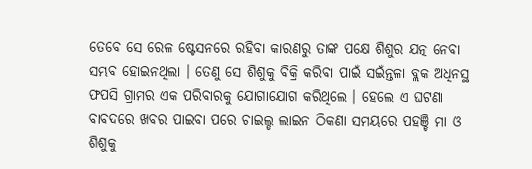ତେବେ ସେ ରେଳ ଷ୍ଟେସନରେ ରହିବା କାରଣରୁ ତାଙ୍କ ପକ୍ଷେ ଶିଶୁର ଯତ୍ନ ନେବା ସମ୍ଭବ ହୋଇନଥିଲା । ତେଣୁ ସେ ଶିଶୁକୁ ବିକ୍ରି କରିବା ପାଇଁ ସଇଁନ୍ତଳା ବ୍ଲକ ଅଧିନସ୍ଥ ଫପସି ଗ୍ରାମର ଏକ ପରିବାରକୁ ଯୋଗାଯୋଗ କରିଥିଲେ । ହେଲେ ଏ ଘଟଣା ବାବଦରେ ଖବର ପାଇବା ପରେ ଚାଇଲ୍ଡ ଲାଇନ ଠିକଣା ସମୟରେ ପହଞ୍ଚି ମା ଓ ଶିଶୁକୁ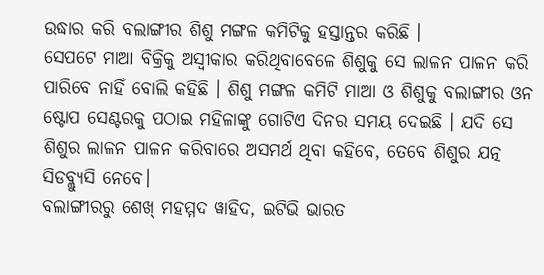ଉଦ୍ଧାର କରି ବଲାଙ୍ଗୀର ଶିଶୁ ମଙ୍ଗଳ କମିଟିକୁ ହସ୍ତାନ୍ତର କରିଛି ।
ସେପଟେ ମାଆ ବିକ୍ରିକୁ ଅସ୍ବୀକାର କରିଥିବାବେଳେ ଶିଶୁକୁ ସେ ଲାଳନ ପାଳନ କରି ପାରିବେ ନାହିଁ ବୋଲି କହିଛି । ଶିଶୁ ମଙ୍ଗଳ କମିଟି ମାଆ ଓ ଶିଶୁକୁ ବଲାଙ୍ଗୀର ଓନ ଷ୍ଟୋପ ସେଣ୍ଟରକୁ ପଠାଇ ମହିଳାଙ୍କୁ ଗୋଟିଏ ଦିନର ସମୟ ଦେଇଛି । ଯଦି ସେ ଶିଶୁର ଲାଳନ ପାଳନ କରିବାରେ ଅସମର୍ଥ ଥିବା କହିବେ, ତେବେ ଶିଶୁର ଯତ୍ନ ସିଡବ୍ଲ୍ୟୁସି ନେବେ।
ବଲାଙ୍ଗୀରରୁ ଶେଖ୍ ମହମ୍ମଦ ୱାହିଦ, ଇଟିଭି ଭାରତ